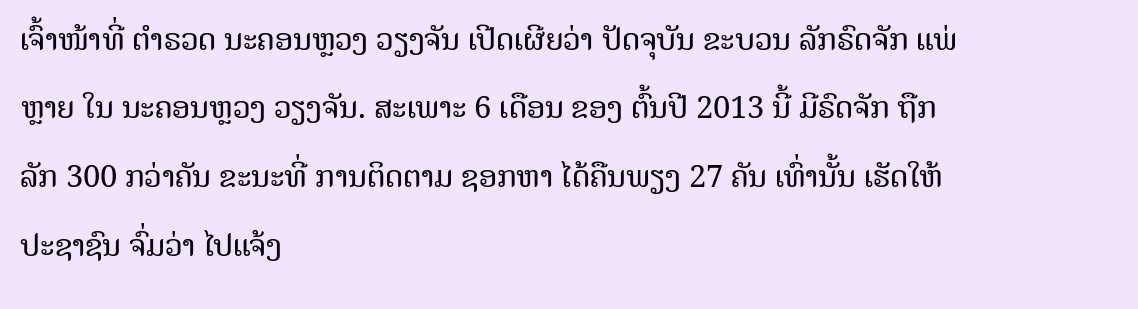ເຈົ້າໜ້າທີ່ ຕໍາຣວດ ນະຄອນຫຼວງ ວຽງຈັນ ເປີດເຜີຍວ່າ ປັດຈຸບັນ ຂະບວນ ລັກຣົດຈັກ ແພ່ຫຼາຍ ໃນ ນະຄອນຫຼວງ ວຽງຈັນ. ສະເພາະ 6 ເດືອນ ຂອງ ຕົ້ນປີ 2013 ນີ້ ມີຣົດຈັກ ຖືກລັກ 300 ກວ່າຄັນ ຂະນະທີ່ ການຕິດຕາມ ຊອກຫາ ໄດ້ຄືນພຽງ 27 ຄັນ ເທົ່ານັ້ນ ເຮັດໃຫ້ ປະຊາຊົນ ຈົ່ມວ່າ ໄປແຈ້ງ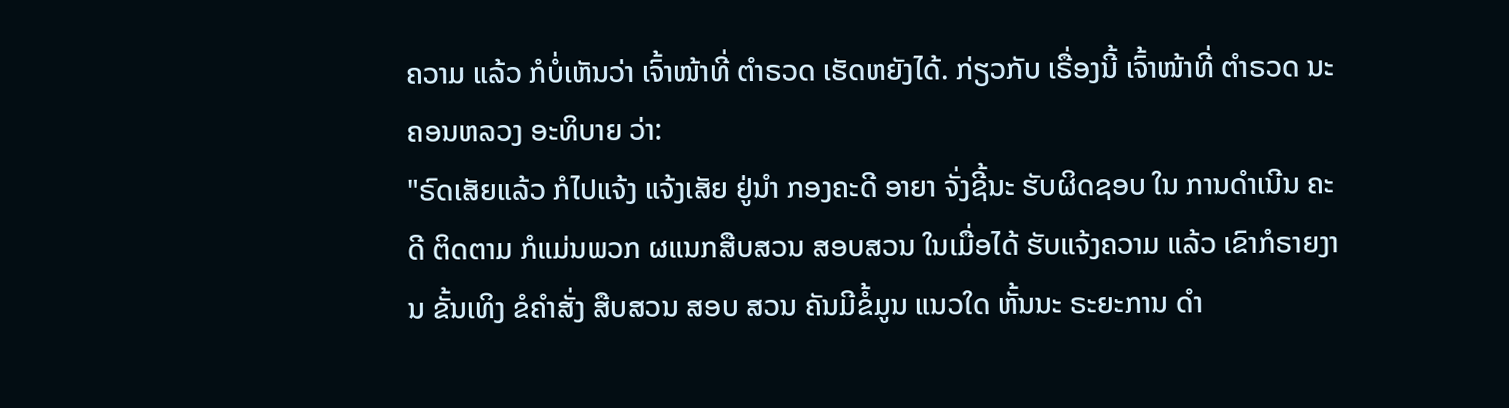ຄວາມ ແລ້ວ ກໍບໍ່ເຫັນວ່າ ເຈົ້າໜ້າທີ່ ຕໍາຣວດ ເຮັດຫຍັງໄດ້. ກ່ຽວກັບ ເຣື່ອງນີ້ ເຈົ້າໜ້າທີ່ ຕໍາຣວດ ນະຄອນຫລວງ ອະທິບາຍ ວ່າ:
"ຣົດເສັຍແລ້ວ ກໍໄປແຈ້ງ ແຈ້ງເສັຍ ຢູ່ນໍາ ກອງຄະດີ ອາຍາ ຈັ່ງຊີ້ນະ ຮັບຜິດຊອບ ໃນ ການດໍາເນີນ ຄະດີ ຕິດຕາມ ກໍແມ່ນພວກ ຜແນກສືບສວນ ສອບສວນ ໃນເມື່ອໄດ້ ຮັບແຈ້ງຄວາມ ແລ້ວ ເຂົາກໍຣາຍງານ ຂັ້ນເທິງ ຂໍຄໍາສັ່ງ ສືບສວນ ສອບ ສວນ ຄັນມີຂໍ້ມູນ ແນວໃດ ຫັ້ນນະ ຣະຍະການ ດໍາ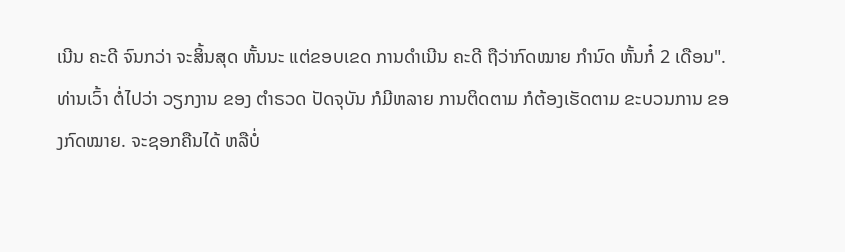ເນີນ ຄະດີ ຈົນກວ່າ ຈະສິ້ນສຸດ ຫັ້ນນະ ແຕ່ຂອບເຂດ ການດໍາເນີນ ຄະດີ ຖືວ່າກົດໝາຍ ກໍານົດ ຫັ້ນກໍ໋ 2 ເດືອນ".
ທ່ານເວົ້າ ຕໍ່ໄປວ່າ ວຽກງານ ຂອງ ຕໍາຣວດ ປັດຈຸບັນ ກໍມີຫລາຍ ການຕິດຕາມ ກໍຕ້ອງເຮັດຕາມ ຂະບວນການ ຂອງກົດໝາຍ. ຈະຊອກຄືນໄດ້ ຫລືບໍ່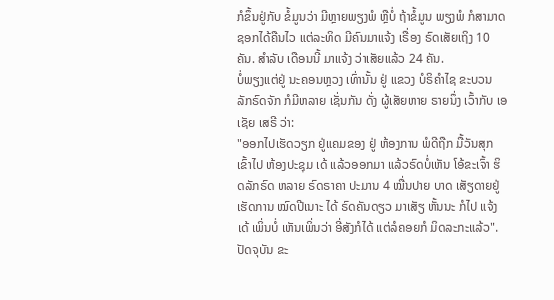ກໍຂຶ້ນຢູ່ກັບ ຂໍ້ມູນວ່າ ມີຫຼາຍພຽງພໍ ຫຼືບໍ່ ຖ້າຂໍ້ມູນ ພຽງພໍ ກໍສາມາດ ຊອກໄດ້ຄືນໄວ ແຕ່ລະທິດ ມີຄົນມາແຈ້ງ ເຣື່ອງ ຣົດເສັຍເຖິງ 10 ຄັນ. ສໍາລັບ ເດືອນນີ້ ມາແຈ້ງ ວ່າເສັຍແລ້ວ 24 ຄັນ.
ບໍ່ພຽງແຕ່ຢູ່ ນະຄອນຫຼວງ ເທົ່ານັ້ນ ຢູ່ ແຂວງ ບໍຣິຄໍາໄຊ ຂະບວນ ລັກຣົດຈັກ ກໍມີຫລາຍ ເຊັ່ນກັນ ດັ່ງ ຜູ້ເສັຍຫາຍ ຣາຍນຶ່ງ ເວົ້າກັບ ເອເຊັຍ ເສຣີ ວ່າ:
"ອອກໄປເຮັດວຽກ ຢູ່ແຄມຂອງ ຢູ່ ຫ້ອງການ ພໍດີຖືກ ມື້ວັນສຸກ ເຂົ້າໄປ ຫ້ອງປະຊຸມ ເດ້ ແລ້ວອອກມາ ແລ້ວຣົດບໍ່ເຫັນ ໂອ້ຂະເຈົ້າ ຮິດລັກຣົດ ຫລາຍ ຣົດຣາຄາ ປະມານ 4 ໝື່ນປາຍ ບາດ ເສັຽດາຍຢູ່ ເຮັດການ ໝົດປີເນາະ ໄດ້ ຣົດຄັນດຽວ ມາເສັຽ ຫັ້ນນະ ກໍໄປ ແຈ້ງເດ້ ເພິ່ນບໍ່ ເຫັນເພິ່ນວ່າ ອີ່ສັງກໍໄດ້ ແຕ່ລໍຄອຍກໍ ມິດລະກະແລ້ວ".
ປັດຈຸບັນ ຂະ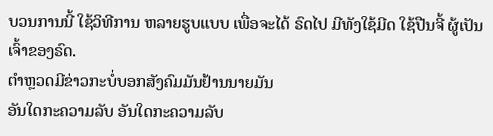ບວນການນີ້ ໃຊ້ວິທີການ ຫລາຍຮູບແບບ ເພື່ອຈະໄດ້ ຣົດໄປ ມີທັງໃຊ້ມີດ ໃຊ້ປືນຈີ້ ຜູ້ເປັນ ເຈົ້າຂອງຣົດ.
ຕຳຫຼວດມີຂ່າວກະບໍ່ບອກສັງຄົມມັນຢ້ານນາຍມັນ
ອັນໃດກະຄວາມລັບ ອັນໃດກະຄວາມລັບ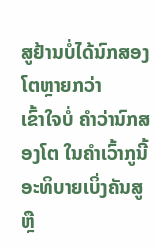ສູຢ້ານບໍ່ໄດ້ນົກສອງໂຕຫຼາຍກວ່າ
ເຂົ້າໃຈບໍ່ ຄຳວ່ານົກສອງໂຕ ໃນຄຳເວົ້າກູນີ້
ອະທິບາຍເບິ່ງຄັນສູ ຫຼື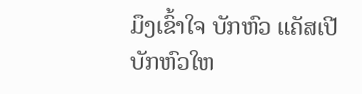ມຶງເຂົ້າໃຈ ບັກຫົວ ແຄັສເປີ
ບັກຫົວໃຫ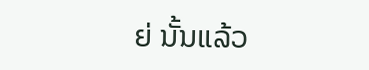ຍ່ ນັ້ນແລ້ວ